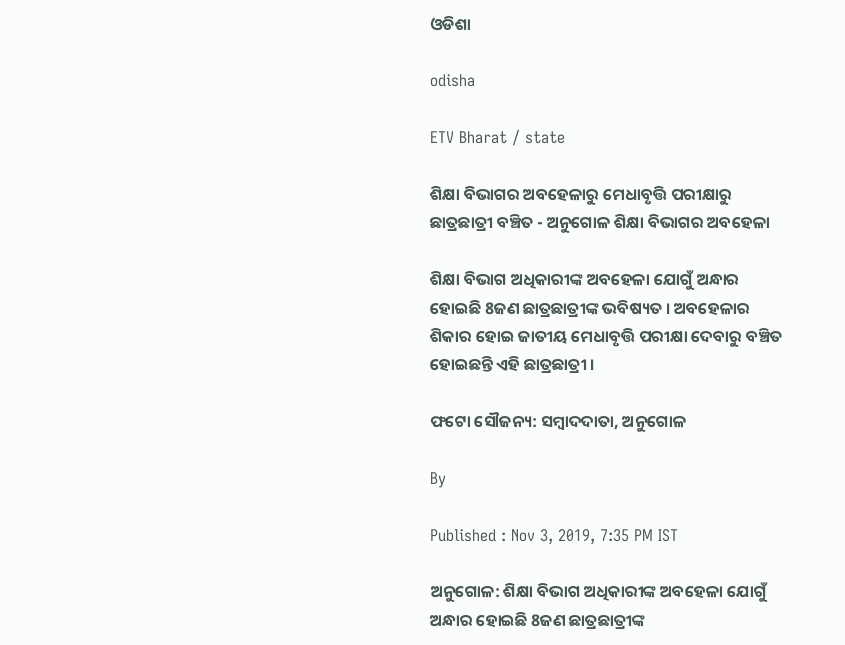ଓଡିଶା

odisha

ETV Bharat / state

ଶିକ୍ଷା ବିଭାଗର ଅବହେଳାରୁ ମେଧାବୃତ୍ତି ପରୀକ୍ଷାରୁ ଛାତ୍ରଛାତ୍ରୀ ବଞ୍ଚିତ - ଅନୁଗୋଳ ଶିକ୍ଷା ବିଭାଗର ଅବହେଳା

ଶିକ୍ଷା ବିଭାଗ ଅଧିକାରୀଙ୍କ ଅବହେଳା ଯୋଗୁଁ ଅନ୍ଧାର ହୋଇଛି 8ଜଣ ଛାତ୍ରଛାତ୍ରୀଙ୍କ ଭବିଷ୍ୟତ । ଅବହେଳାର ଶିକାର ହୋଇ ଜାତୀୟ ମେଧାବୃତ୍ତି ପରୀକ୍ଷା ଦେବାରୁ ବଞ୍ଚିତ ହୋଇଛନ୍ତି ଏହି ଛାତ୍ରଛାତ୍ରୀ ।

ଫଟୋ ସୌଜନ୍ୟ: ସମ୍ବାଦଦାତା, ଅନୁଗୋଳ

By

Published : Nov 3, 2019, 7:35 PM IST

ଅନୁଗୋଳ: ଶିକ୍ଷା ବିଭାଗ ଅଧିକାରୀଙ୍କ ଅବହେଳା ଯୋଗୁଁ ଅନ୍ଧାର ହୋଇଛି 8ଜଣ ଛାତ୍ରଛାତ୍ରୀଙ୍କ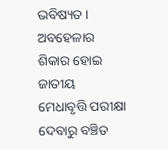ଭବିଷ୍ୟତ । ଅବହେଳାର ଶିକାର ହୋଇ ଜାତୀୟ ମେଧାବୃତ୍ତି ପରୀକ୍ଷା ଦେବାରୁ ବଞ୍ଚିତ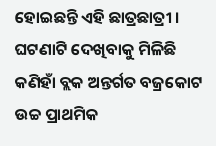ହୋଇଛନ୍ତି ଏହି ଛାତ୍ରଛାତ୍ରୀ । ଘଟଣାଟି ଦେଖିବାକୁ ମିଳିଛି କଣିହାଁ ବ୍ଲକ ଅନ୍ତର୍ଗତ ବଜ୍ରକୋଟ ଉଚ୍ଚ ପ୍ରାଥମିକ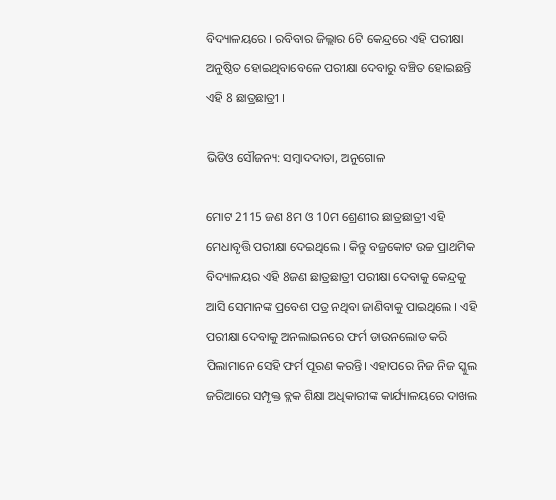ବିଦ୍ୟାଳୟରେ । ରବିବାର ଜିଲ୍ଲାର 6ଟି କେନ୍ଦ୍ରରେ ଏହି ପରୀକ୍ଷା ଅନୁଷ୍ଠିତ ହୋଇଥିବାବେଳେ ପରୀକ୍ଷା ଦେବାରୁ ବଞ୍ଚିତ ହୋଇଛନ୍ତି ଏହି 8 ଛାତ୍ରଛାତ୍ରୀ ।

ଭିଡିଓ ସୌଜନ୍ୟ: ସମ୍ବାଦଦାତା, ଅନୁଗୋଳ

ମୋଟ 2115 ଜଣ 8ମ ଓ 10ମ ଶ୍ରେଣୀର ଛାତ୍ରଛାତ୍ରୀ ଏହି ମେଧାବୃତ୍ତି ପରୀକ୍ଷା ଦେଇଥିଲେ । କିନ୍ତୁ ବଜ୍ରକୋଟ ଉଚ୍ଚ ପ୍ରାଥମିକ ବିଦ୍ୟାଳୟର ଏହି 8ଜଣ ଛାତ୍ରଛାତ୍ରୀ ପରୀକ୍ଷା ଦେବାକୁ କେନ୍ଦ୍ରକୁ ଆସି ସେମାନଙ୍କ ପ୍ରବେଶ ପତ୍ର ନଥିବା ଜାଣିବାକୁ ପାଇଥିଲେ । ଏହି ପରୀକ୍ଷା ଦେବାକୁ ଅନଲାଇନରେ ଫର୍ମ ଡାଉନଲୋଡ କରି ପିଲାମାନେ ସେହି ଫର୍ମ ପୂରଣ କରନ୍ତି। ଏହାପରେ ନିଜ ନିଜ ସ୍କୁଲ ଜରିଆରେ ସମ୍ପୃକ୍ତ ବ୍ଲକ ଶିକ୍ଷା ଅଧିକାରୀଙ୍କ କାର୍ଯ୍ୟାଳୟରେ ଦାଖଲ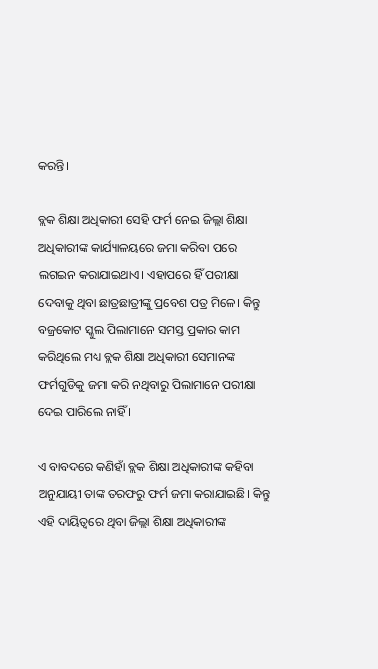କରନ୍ତି।

ବ୍ଲକ ଶିକ୍ଷା ଅଧିକାରୀ ସେହି ଫର୍ମ ନେଇ ଜିଲ୍ଲା ଶିକ୍ଷା ଅଧିକାରୀଙ୍କ କାର୍ଯ୍ୟାଳୟରେ ଜମା କରିବା ପରେ ଲଗଇନ କରାଯାଇଥାଏ। ଏହାପରେ ହିଁ ପରୀକ୍ଷା ଦେବାକୁ ଥିବା ଛାତ୍ରଛାତ୍ରୀଙ୍କୁ ପ୍ରବେଶ ପତ୍ର ମିଳେ। କିନ୍ତୁ ବଜ୍ରକୋଟ ସ୍କୁଲ ପିଲାମାନେ ସମସ୍ତ ପ୍ରକାର କାମ କରିଥିଲେ ମଧ୍ୟ ବ୍ଲକ ଶିକ୍ଷା ଅଧିକାରୀ ସେମାନଙ୍କ ଫର୍ମଗୁଡିକୁ ଜମା କରି ନଥିବାରୁ ପିଲାମାନେ ପରୀକ୍ଷା ଦେଇ ପାରିଲେ ନାହିଁ ।

ଏ ବାବଦରେ କଣିହାଁ ବ୍ଲକ ଶିକ୍ଷା ଅଧିକାରୀଙ୍କ କହିବା ଅନୁଯାୟୀ ତାଙ୍କ ତରଫରୁ ଫର୍ମ ଜମା କରାଯାଇଛି। କିନ୍ତୁ ଏହି ଦାୟିତ୍ବରେ ଥିବା ଜିଲ୍ଲା ଶିକ୍ଷା ଅଧିକାରୀଙ୍କ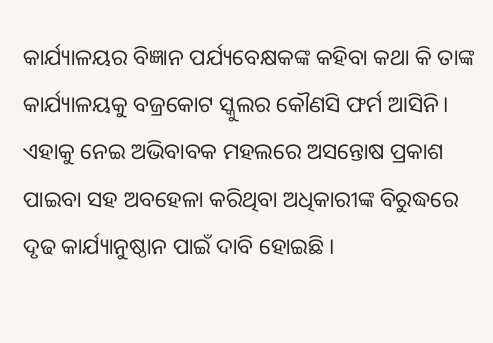କାର୍ଯ୍ୟାଳୟର ବିଜ୍ଞାନ ପର୍ଯ୍ୟବେକ୍ଷକଙ୍କ କହିବା କଥା କି ତାଙ୍କ କାର୍ଯ୍ୟାଳୟକୁ ବଜ୍ରକୋଟ ସ୍କୁଲର କୌଣସି ଫର୍ମ ଆସିନି। ଏହାକୁ ନେଇ ଅଭିବାବକ ମହଲରେ ଅସନ୍ତୋଷ ପ୍ରକାଶ ପାଇବା ସହ ଅବହେଳା କରିଥିବା ଅଧିକାରୀଙ୍କ ବିରୁଦ୍ଧରେ ଦୃଢ କାର୍ଯ୍ୟାନୁଷ୍ଠାନ ପାଇଁ ଦାବି ହୋଇଛି ।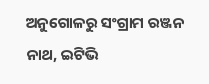ଅନୁଗୋଳରୁ ସଂଗ୍ରାମ ରଞ୍ଜନ ନାଥ, ଇଟିଭି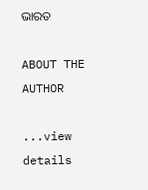ଭାରତ

ABOUT THE AUTHOR

...view details